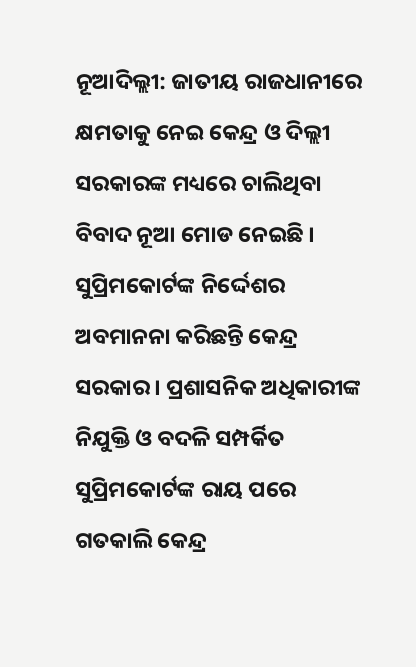ନୂଆଦିଲ୍ଲୀ: ଜାତୀୟ ରାଜଧାନୀରେ କ୍ଷମତାକୁ ନେଇ କେନ୍ଦ୍ର ଓ ଦିଲ୍ଲୀ ସରକାରଙ୍କ ମଧ୍ୟରେ ଚାଲିଥିବା ବିବାଦ ନୂଆ ମୋଡ ନେଇଛି । ସୁପ୍ରିମକୋର୍ଟଙ୍କ ନିର୍ଦ୍ଦେଶର ଅବମାନନା କରିଛନ୍ତି କେନ୍ଦ୍ର ସରକାର । ପ୍ରଶାସନିକ ଅଧିକାରୀଙ୍କ ନିଯୁକ୍ତି ଓ ବଦଳି ସମ୍ପର୍କିତ ସୁପ୍ରିମକୋର୍ଟଙ୍କ ରାୟ ପରେ ଗତକାଲି କେନ୍ଦ୍ର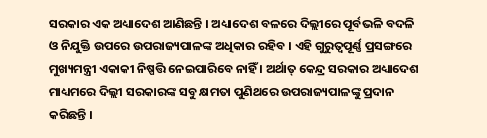ସରକାର ଏକ ଅଧ୍ୟାଦେଶ ଆଣିଛନ୍ତି । ଅଧ୍ୟାଦେଶ ବଳରେ ଦିଲ୍ଲୀରେ ପୂର୍ବଭଳି ବଦଳି ଓ ନିଯୁକ୍ତି ଉପରେ ଉପରାଜ୍ୟପାଳଙ୍କ ଅଧିକାର ରହିବ । ଏହି ଗୁରୁତ୍ବପୂର୍ଣ୍ଣ ପ୍ରସଙ୍ଗରେ ମୁଖ୍ୟମନ୍ତ୍ରୀ ଏକାକୀ ନିଷ୍ପତ୍ତି ନେଇପାରିବେ ନାହିଁ । ଅର୍ଥାତ୍ କେନ୍ଦ୍ର ସରକାର ଅଧ୍ୟାଦେଶ ମାଧ୍ୟମରେ ଦିଲ୍ଲୀ ସରକାରଙ୍କ ସବୁ କ୍ଷମତା ପୁଣିଥରେ ଉପରାଜ୍ୟପାଳଙ୍କୁ ପ୍ରଦାନ କରିଛନ୍ତି ।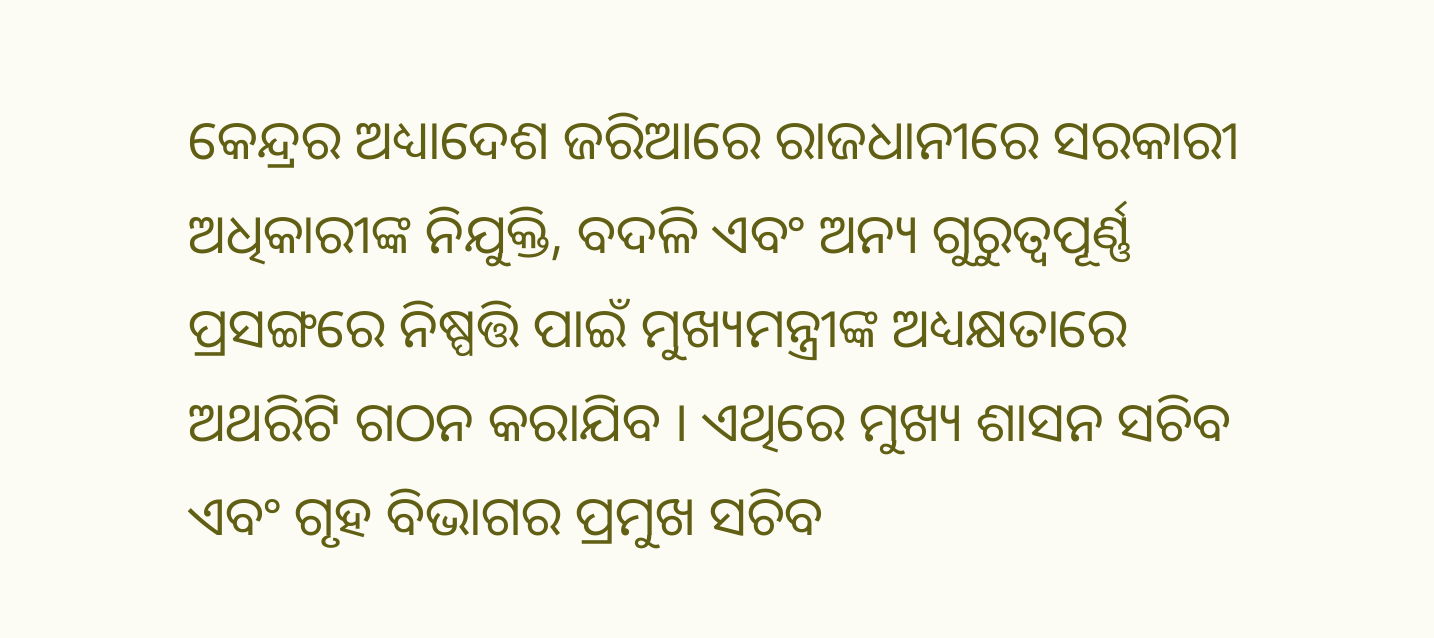କେନ୍ଦ୍ରର ଅଧ୍ୟାଦେଶ ଜରିଆରେ ରାଜଧାନୀରେ ସରକାରୀ ଅଧିକାରୀଙ୍କ ନିଯୁକ୍ତି, ବଦଳି ଏବଂ ଅନ୍ୟ ଗୁରୁତ୍ବପୂର୍ଣ୍ଣ ପ୍ରସଙ୍ଗରେ ନିଷ୍ପତ୍ତି ପାଇଁ ମୁଖ୍ୟମନ୍ତ୍ରୀଙ୍କ ଅଧ୍ୟକ୍ଷତାରେ ଅଥରିଟି ଗଠନ କରାଯିବ । ଏଥିରେ ମୁଖ୍ୟ ଶାସନ ସଚିବ ଏବଂ ଗୃହ ବିଭାଗର ପ୍ରମୁଖ ସଚିବ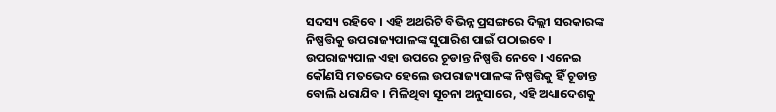ସଦସ୍ୟ ରହିବେ । ଏହି ଅଥରିଟି ବିଭିନ୍ନ ପ୍ରସଙ୍ଗରେ ଦିଲ୍ଲୀ ସରକାରଙ୍କ ନିଷ୍ପତ୍ତିକୁ ଉପରାଜ୍ୟପାଳଙ୍କ ସୁପାରିଶ ପାଇଁ ପଠାଇବେ । ଉପରାଜ୍ୟପାଳ ଏହା ଉପରେ ଚୂଡାନ୍ତ ନିଷ୍ପତ୍ତି ନେବେ । ଏନେଇ କୌଣସି ମତଭେଦ ହେଲେ ଉପରାଜ୍ୟପାଳଙ୍କ ନିଷ୍ପତ୍ତିକୁ ହିଁ ଚୂଡାନ୍ତ ବୋଲି ଧରାଯିବ । ମିଳିଥିବା ସୂଚନା ଅନୁସାରେ, ଏହି ଅଧ୍ୟାଦେଶକୁ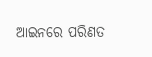ଆଇନରେ ପରିଣତ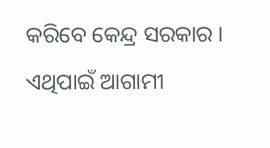କରିବେ କେନ୍ଦ୍ର ସରକାର । ଏଥିପାଇଁ ଆଗାମୀ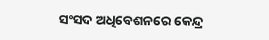ସଂସଦ ଅଧିବେଶନରେ କେନ୍ଦ୍ର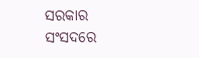ସରକାର ସଂସଦରେ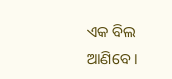ଏକ ବିଲ ଆଣିବେ ।